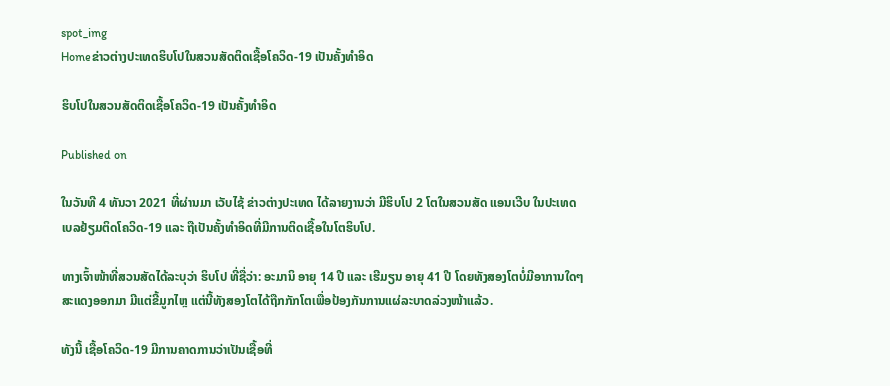spot_img
Homeຂ່າວຕ່າງປະເທດຮິບໂປໃນສວນສັດຕິດເຊື້ອໂຄວິດ-19 ເປັນຄັ້ງທໍາອິດ

ຮິບໂປໃນສວນສັດຕິດເຊື້ອໂຄວິດ-19 ເປັນຄັ້ງທໍາອິດ

Published on

ໃນວັນທີ 4 ທັນວາ 2021 ທີ່ຜ່ານມາ ເວັບໄຊ້ ຂ່າວຕ່າງປະເທດ ໄດ້ລາຍງານວ່າ ມີຮິບໂປ 2 ໂຕໃນສວນສັດ ແອນເວີບ ໃນປະເທດເບລຢ້ຽມຕິດໂຄວິດ-19 ແລະ ຖືເປັນຄັ້ງທໍາອິດທີ່ມີການຕິດເຊື້ອໃນໂຕຮິບໂປ.

ທາງເຈົ້າໜ້າທີ່ສວນສັດໄດ້ລະບຸວ່າ ຮິບໂປ ທີ່ຊື່ວ່າ: ອະມານິ ອາຍຸ 14 ປີ ແລະ ເຮີມຽນ ອາຍຸ 41 ປີ ໂດຍທັງສອງໂຕບໍ່ມີອາການໃດໆສະແດງອອກມາ ມີແຕ່ຂີ້ມູກໄຫຼ ແຕ່ນີ້ທັງສອງໂຕໄດ້ຖືກກັກໂຕເພື່ອປ້ອງກັນການແຜ່ລະບາດລ່ວງໜ້າແລ້ວ.

ທັງນີ້ ເຊື້ອໂຄວິດ-19 ມີການຄາດການວ່າເປັນເຊື້ອທີ່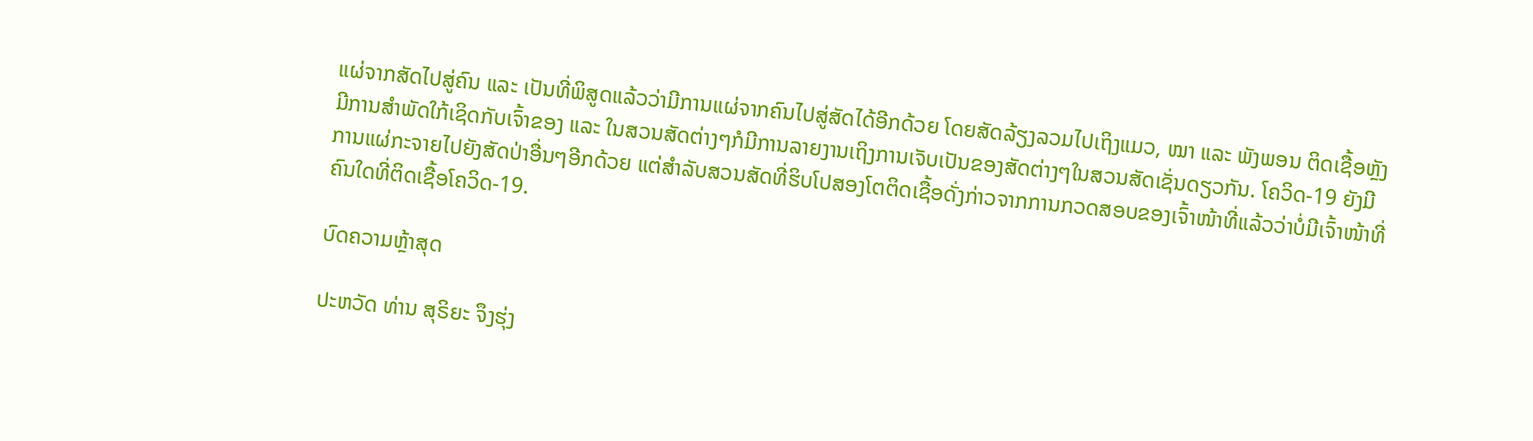ແຜ່ຈາກສັດໄປສູ່ຄົນ ແລະ ເປັນທີ່ພິສູດແລ້ວວ່າມີການແຜ່ຈາກຄົນໄປສູ່ສັດໄດ້ອີກດ້ວຍ ໂດຍສັດລ້ຽງລວມໄປເຖິງແມວ, ໝາ ແລະ ພັງພອນ ຕິດເຊື້ອຫຼັງມີການສໍາພັດໃກ້ເຊິດກັບເຈົ້າຂອງ ແລະ ໃນສວນສັດຕ່າງໆກໍມີການລາຍງານເຖິງການເຈັບເປັນຂອງສັດຕ່າງໆໃນສວນສັດເຊັ່ນດຽວກັນ. ໂຄວິດ-19 ຍັງມີການແຜ່ກະຈາຍໄປຍັງສັດປ່າອື່ນໆອີກດ້ວຍ ແຕ່ສໍາລັບສວນສັດທີ່ຮິບໂປສອງໂຕຕິດເຊື້ອດັ່ງກ່າວຈາກການກວດສອບຂອງເຈົ້າໜ້າທີ່ແລ້ວວ່າບໍ່ມີເຈົ້າໜ້າທີ່ຄົນໃດທີ່ຕິດເຊື້ອໂຄວິດ-19.

ບົດຄວາມຫຼ້າສຸດ

ປະຫວັດ ທ່ານ ສຸຣິຍະ ຈຶງຮຸ່ງ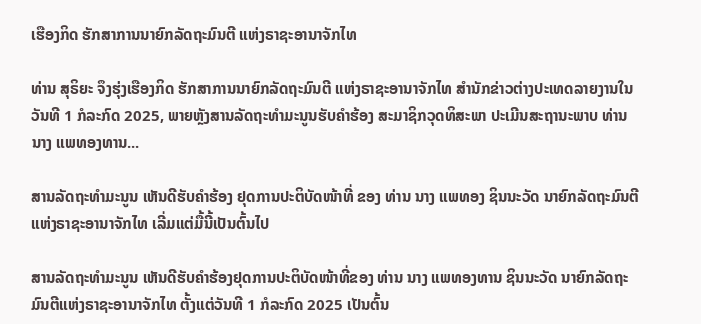ເຮືອງກິດ ຮັກສາການນາຍົກລັດຖະມົນຕີ ແຫ່ງຣາຊະອານາຈັກໄທ

ທ່ານ ສຸຣິຍະ ຈຶງຮຸ່ງເຮືອງກິດ ຮັກສາການນາຍົກລັດຖະມົນຕີ ແຫ່ງຣາຊະອານາຈັກໄທ ສຳນັກຂ່າວຕ່າງປະເທດລາຍງານໃນວັນທີ 1 ກໍລະກົດ 2025, ພາຍຫຼັງສານລັດຖະທຳມະນູນຮັບຄຳຮ້ອງ ສະມາຊິກວຸດທິສະພາ ປະເມີນສະຖານະພາບ ທ່ານ ນາງ ແພທອງທານ...

ສານລັດຖະທຳມະນູນ ເຫັນດີຮັບຄຳຮ້ອງ ຢຸດການປະຕິບັດໜ້າທີ່ ຂອງ ທ່ານ ນາງ ແພທອງ ຊິນນະວັດ ນາຍົກລັດຖະມົນຕີແຫ່ງຣາຊະອານາຈັກໄທ ເລີ່ມແຕ່ມື້ນີ້ເປັນຕົ້ນໄປ

ສານລັດຖະທຳມະນູນ ເຫັນດີຮັບຄຳຮ້ອງຢຸດການປະຕິບັດໜ້າທີ່ຂອງ ທ່ານ ນາງ ແພທອງທານ ຊິນນະວັດ ນາຍົກລັດຖະມົນຕີແຫ່ງຣາຊະອານາຈັກໄທ ຕັ້ງແຕ່ວັນທີ 1 ກໍລະກົດ 2025 ເປັນຕົ້ນ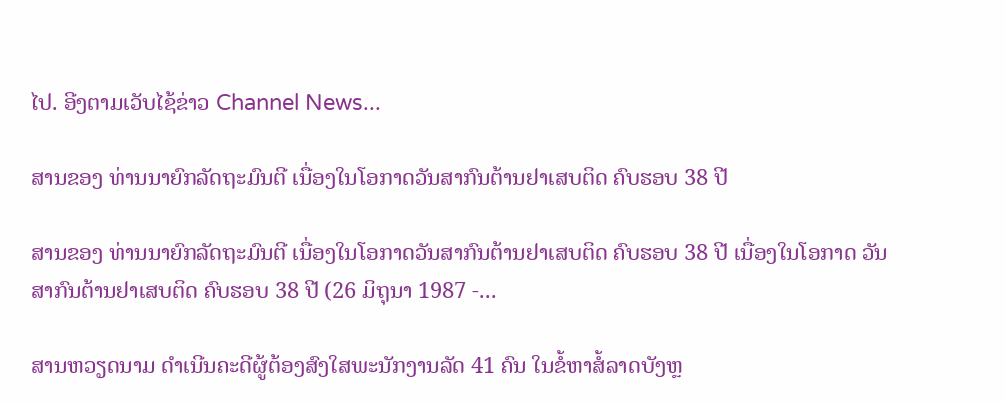ໄປ. ອີງຕາມເວັບໄຊ້ຂ່າວ Channel News...

ສານຂອງ ທ່ານນາຍົກລັດຖະມົນຕີ ເນື່ອງໃນໂອກາດວັນສາກົນຕ້ານຢາເສບຕິດ ຄົບຮອບ 38 ປີ

ສານຂອງ ທ່ານນາຍົກລັດຖະມົນຕີ ເນື່ອງໃນໂອກາດວັນສາກົນຕ້ານຢາເສບຕິດ ຄົບຮອບ 38 ປີ ເນື່ອງໃນໂອກາດ ວັນສາກົນຕ້ານຢາເສບຕິດ ຄົບຮອບ 38 ປີ (26 ມິຖຸນາ 1987 -...

ສານຫວຽດນາມ ດຳເນີນຄະດີຜູ້ຕ້ອງສົງໃສພະນັກງານລັດ 41 ຄົນ ໃນຂໍ້ຫາສໍ້ລາດບັງຫຼ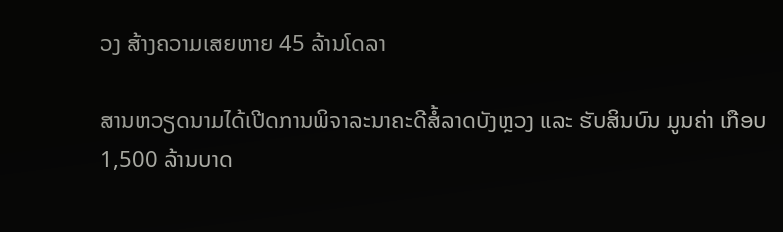ວງ ສ້າງຄວາມເສຍຫາຍ 45 ລ້ານໂດລາ

ສານຫວຽດນາມໄດ້ເປີດການພິຈາລະນາຄະດີສໍ້ລາດບັງຫຼວງ ແລະ ຮັບສິນບົນ ມູນຄ່າ ເກືອບ 1,500 ລ້ານບາດ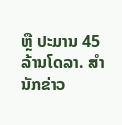ຫຼື ປະມານ 45 ລ້ານໂດລາ. ສຳນັກຂ່າວ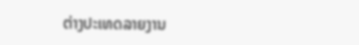ຕ່າງປະເທດລາຍງານ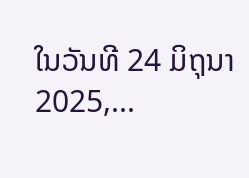ໃນວັນທີ 24 ມິຖຸນາ 2025,...